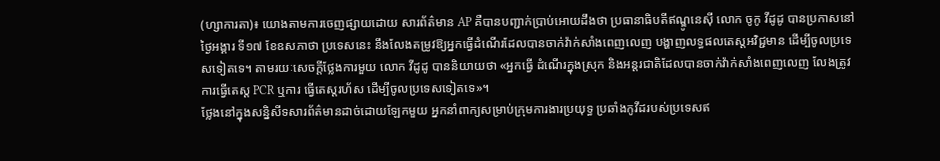(ហ្សាការតា)៖ យោងតាមការចេញផ្សាយដោយ សារព័ត៌មាន AP គឺបានបញ្ជាក់ប្រាប់អោយដឹងថា ប្រធានាធិបតីឥណ្ឌូនេស៊ី លោក ចូកូ វីដូដូ បានប្រកាសនៅថ្ងៃអង្គារ ទី១៧ ខែឧសភាថា ប្រទេសនេះ នឹងលែងតម្រូវឱ្យអ្នកធ្វើដំណើរដែលបានចាក់វ៉ាក់សាំងពេញលេញ បង្ហាញលទ្ធផលតេស្តអវិជ្ជមាន ដើម្បីចូលប្រទេសទៀតទេ។ តាមរយៈសេចក្តីថ្លែងការមួយ លោក វីដូដូ បាននិយាយថា «អ្នកធ្វើ ដំណើរក្នុងស្រុក និងអន្តរជាតិដែលបានចាក់វ៉ាក់សាំងពេញលេញ លែងត្រូវការធ្វើតេស្ត PCR ឬការ ធ្វើតេស្តរហ័ស ដើម្បីចូលប្រទេសទៀតទេ»។
ថ្លែងនៅក្នុងសន្និសីទសារព័ត៌មានដាច់ដោយឡែកមួយ អ្នកនាំពាក្យសម្រាប់ក្រុមការងារប្រយុទ្ធ ប្រឆាំងកូវីដរបស់ប្រទេសឥ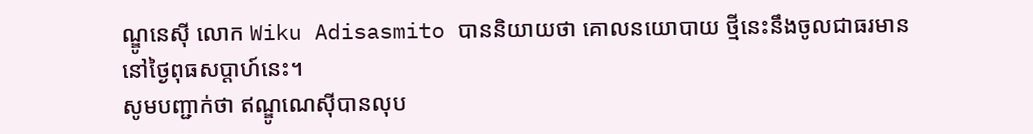ណ្ឌូនេស៊ី លោក Wiku Adisasmito បាននិយាយថា គោលនយោបាយ ថ្មីនេះនឹងចូលជាធរមាននៅថ្ងៃពុធសប្តាហ៍នេះ។
សូមបញ្ជាក់ថា ឥណ្ឌូណេស៊ីបានលុប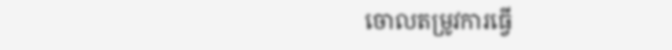ចោលតម្រូវការធ្វើ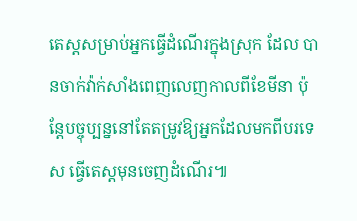តេស្តសម្រាប់អ្នកធ្វើដំណើរក្នុងស្រុក ដែល បានចាក់វ៉ាក់សាំងពេញលេញកាលពីខែមីនា ប៉ុន្តែបច្ចុប្បន្ននៅតែតម្រូវឱ្យអ្នកដែលមកពីបរទេស ធ្វើតេស្ដមុនចេញដំណើរ៕